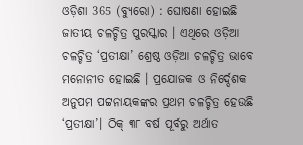ଓଡ଼ିଶା 365 (ବ୍ୟୁରୋ) : ଘୋଷଣା ହୋଇଛି ଜାତୀୟ ଚଳଚ୍ଚିତ୍ର ପୁରସ୍କାର । ଏଥିରେ ଓଡ଼ିଆ ଚଳଚ୍ଚିତ୍ର ‘ପ୍ରତୀକ୍ଷା’ ଶ୍ରେଷ୍ଠ ଓଡ଼ିଆ ଚଳଚ୍ଚିତ୍ର ଭାବେ ମନୋନୀତ ହୋଇଛି । ପ୍ରଯୋଜକ ଓ ନିର୍ଦ୍ଦେଶକ ଅନୁପମ ପଟ୍ଟନାୟକଙ୍କର ପ୍ରଥମ ଚଳଚ୍ଚିତ୍ର ହେଉଛି ‘ପ୍ରତୀକ୍ଷା’। ଠିକ୍ ୩୮ ବର୍ଷ ପୂର୍ବରୁ ଅର୍ଥାତ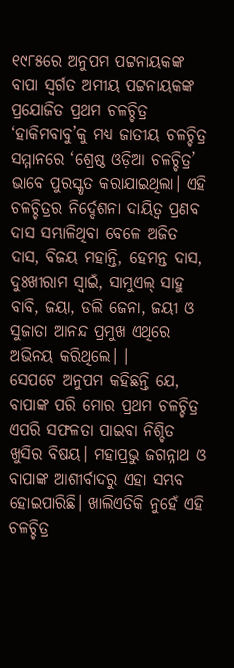୧୯୮୫ରେ ଅନୁପମ ପଟ୍ଟନାୟକଙ୍କ ବାପା ସ୍ବର୍ଗତ ଅମୀୟ ପଟ୍ଟନାୟକଙ୍କ ପ୍ରଯୋଜିତ ପ୍ରଥମ ଚଳଚ୍ଚିତ୍ର ‘ହାକିମବାବୁ’କୁ ମଧ୍ୟ ଜାତୀୟ ଚଳଚ୍ଚିତ୍ର ସମ୍ମାନରେ ‘ଶ୍ରେଷ୍ଠ ଓଡ଼ିଆ ଚଳଚ୍ଚିତ୍ର’ ଭାବେ ପୁରସ୍କୃତ କରାଯାଇଥିଲା। ଏହି ଚଳଚ୍ଚିତ୍ରର ନିର୍ଦ୍ଦେଶନା ଦାୟିତ୍ବ ପ୍ରଣବ ଦାସ ସମ୍ଭାଳିଥିବା ବେଳେ ଅଜିତ ଦାସ, ବିଜୟ ମହାନ୍ତି, ହେମନ୍ତ ଦାସ, ଦୁଃଖୀରାମ ସ୍ବାଇଁ, ସାମୁଏଲ୍ ସାହୁ ବାବି, ଜୟା, ଡଲି ଜେନା, ଜୟୀ ଓ ସୁଜାତା ଆନନ୍ଦ ପ୍ରମୁଖ ଏଥିରେ ଅଭିନୟ କରିଥିଲେ। ।
ସେପଟେ ଅନୁପମ କହିଛନ୍ତି ଯେ, ବାପାଙ୍କ ପରି ମୋର ପ୍ରଥମ ଚଳଚ୍ଚିତ୍ର ଏପରି ସଫଳତା ପାଇବା ନିଶ୍ଚିତ ଖୁସିର ବିଷୟ। ମହାପ୍ରଭୁ ଜଗନ୍ନାଥ ଓ ବାପାଙ୍କ ଆଶୀର୍ବାଦରୁ ଏହା ସମ୍ଭବ ହୋଇପାରିଛି। ଖାଲିଏତିକି ନୁହେଁ ଏହି ଚଳଚ୍ଚିତ୍ର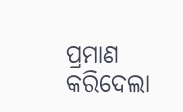ପ୍ରମାଣ କରିଦେଲା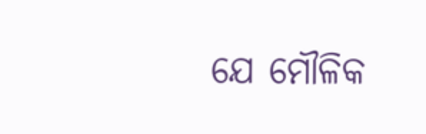ଯେ ମୌଳିକ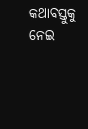କଥାବସ୍ତୁକୁ ନେଇ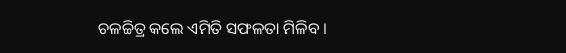ଚଳଚ୍ଚିତ୍ର କଲେ ଏମିତି ସଫଳତା ମିଳିବ ।